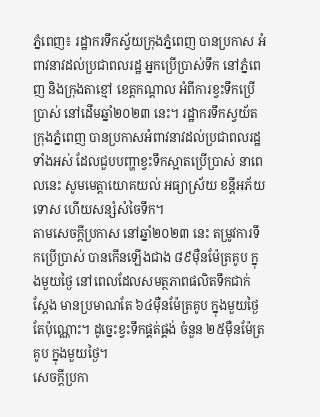ភ្នំពេញ៖ រដ្ឋាករទឹកស្វ័យក្រុងភ្នំពេញ បានប្រកាស អំពាវនាវដល់ប្រជាពលរដ្ឋ អ្នកប្រើប្រាស់ទឹក នៅភ្នំពេញ និងក្រុងតាខ្មៅ ខេត្តកណ្តាល អំពីការខ្វះទឹកប្រើប្រាស់ នៅដើមឆ្នាំ២០២៣ នេះ។ រដ្ឋាករទឹកស្វយ័តក្រុងភ្នំពេញ បានប្រកាសអំពាវនាវដល់ប្រជាពលរដ្ឋទាំងអស់ ដែលជួបបញ្ហាខ្វះទឹកស្អាតប្រើប្រាស់ នាពេលនេះ សូមមេត្តាយោគយល់ អធ្យាស្រ័យ ខន្តីអភ័យទោស ហើយសន្សំសំចៃទឹក។
តាមសេចក្តីប្រកាស នៅឆ្នាំ២០២៣ នេះ តម្រូវការទឹកប្រើប្រាស់ បានកើនឡើងជាង ៨៩ម៉ឺនម៉ែត្រគូប ក្នុងមួយថ្ងៃ នៅពេលដែលសមត្ថភាពផលិតទឹកជាក់ស្តែង មានប្រមាណតែ ៦៤ម៉ឺនម៉ែត្រគូប ក្នុងមួយថ្ងៃតែប៉ុណ្ណោះ។ ដូច្នេះខ្វះទឹកផ្គត់ផ្គង់ ចំនួន ២៥ម៉ឺនម៉ែត្រគូប ក្នុងមួយថ្ងៃ។
សេចក្តីប្រកា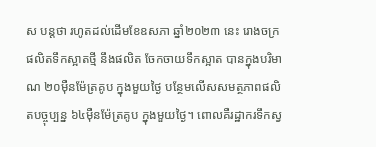ស បន្តថា រហូតដល់ដើមខែឧសភា ឆ្នាំ២០២៣ នេះ រោងចក្រផលិតទឹកស្អាតថ្មី នឹងផលិត ចែកចាយទឹកស្អាត បានក្នុងបរិមាណ ២០ម៉ឺនម៉ែត្រគូប ក្នុងមួយថ្ងៃ បន្ថែមលើសសមត្ថភាពផលិតបច្ចុប្បន្ន ៦៤ម៉ឺនម៉ែត្រគូប ក្នុងមួយថ្ងៃ។ ពោលគឺរដ្ឋាករទឹកស្វ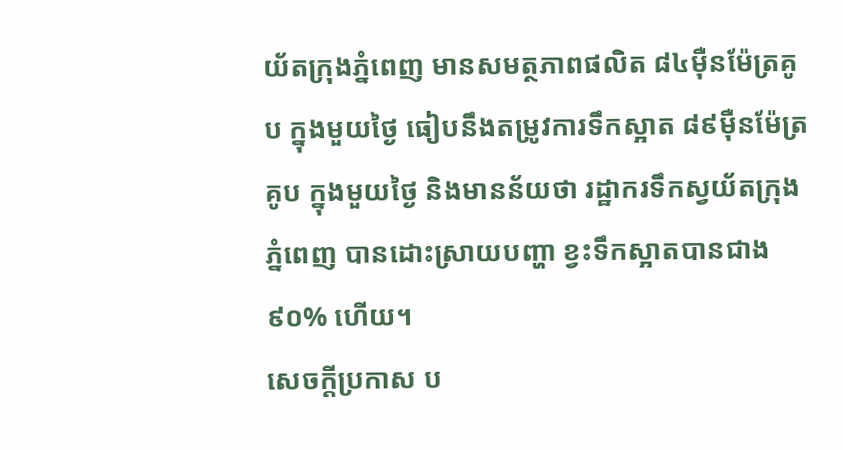យ័តក្រុងភ្នំពេញ មានសមត្ថភាពផលិត ៨៤ម៉ឺនម៉ែត្រគូប ក្នុងមួយថ្ងៃ ធៀបនឹងតម្រូវការទឹកស្អាត ៨៩ម៉ឺនម៉ែត្រគូប ក្នុងមួយថ្ងៃ និងមានន័យថា រដ្ឋាករទឹកស្វយ័តក្រុងភ្នំពេញ បានដោះស្រាយបញ្ហា ខ្វះទឹកស្អាតបានជាង ៩០% ហើយ។
សេចក្តីប្រកាស ប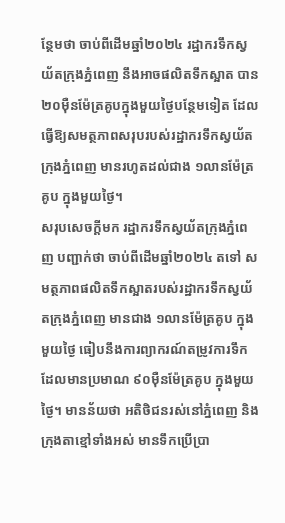ន្ថែមថា ចាប់ពីដើមឆ្នាំ២០២៤ រដ្ឋាករទឹកស្វយ័តក្រុងភ្នំពេញ នឹងអាចផលិតទឹកស្អាត បាន ២០ម៉ឺនម៉ែត្រគូបក្នុងមួយថ្ងៃបន្ថែមទៀត ដែលធ្វើឱ្យសមត្ថភាពសរុបរបស់រដ្ឋាករទឹកស្វយ័តក្រុងភ្នំពេញ មានរហូតដល់ជាង ១លានម៉ែត្រគូប ក្នុងមួយថ្ងៃ។
សរុបសេចក្តីមក រដ្ឋាករទឹកស្វយ័តក្រុងភ្នំពេញ បញ្ជាក់ថា ចាប់ពីដើមឆ្នាំ២០២៤ តទៅ សមត្ថភាពផលិតទឹកស្អាតរបស់រដ្ឋាករទឹកស្វយ័តក្រុងភ្នំពេញ មានជាង ១លានម៉ែត្រគូប ក្នុងមួយថ្ងៃ ធៀបនឹងការព្យាករណ៍តម្រូវការទឹក ដែលមានប្រមាណ ៩០ម៉ឺនម៉ែត្រគូប ក្នុងមួយថ្ងៃ។ មានន័យថា អតិថិជនរស់នៅភ្នំពេញ និងក្រុងតាខ្មៅទាំងអស់ មានទឹកប្រើប្រា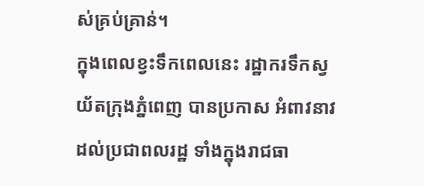ស់គ្រប់គ្រាន់។
ក្នុងពេលខ្វះទឹកពេលនេះ រដ្ឋាករទឹកស្វយ័តក្រុងភ្នំពេញ បានប្រកាស អំពាវនាវដល់ប្រជាពលរដ្ឋ ទាំងក្នុងរាជធា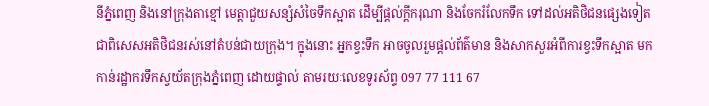នីភ្នំពេញ និងនៅក្រុងតាខ្មៅ មេត្តាជួយសន្សំសំចៃទឹកស្អាត ដើម្បីផ្តល់ក្តីករុណា និងចែករំលែកទឹក ទៅដល់អតិថិជនផ្សេងទៀត ជាពិសេសអតិថិជនរស់នៅតំបន់ជាយក្រុង។ ក្នុងនោះ អ្នកខ្វះទឹក អាចចូលរួមផ្តល់ព័ត៌មាន និងសាកសួរអំពីការខ្វះទឹកស្អាត មកកាន់រដ្ឋាករទឹកស្វយ័តក្រុងភ្នំពេញ ដោយផ្ទាល់ តាមរយៈលេខទូរស័ព្ទ 097 77 111 67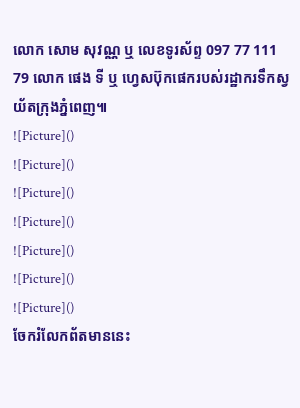លោក សោម សុវណ្ណ ឬ លេខទូរស័ព្ទ 097 77 111 79 លោក ផេង ទី ឬ ហ្វេសប៊ុកផេករបស់រដ្ឋាករទឹកស្វយ័តក្រុងភ្នំពេញ៕
![Picture]()
![Picture]()
![Picture]()
![Picture]()
![Picture]()
![Picture]()
![Picture]()
ចែករំលែកព័តមាននេះ